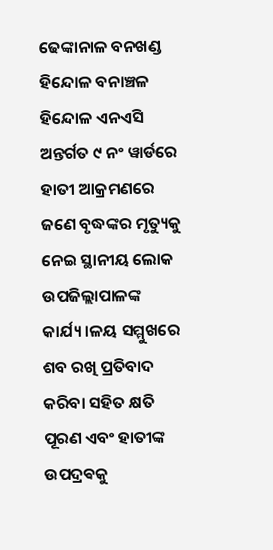ଢେଙ୍କାନାଳ ବନଖଣ୍ଡ ହିନ୍ଦୋଳ ବନାଞ୍ଚଳ ହିନ୍ଦୋଳ ଏନଏସି ଅନ୍ତର୍ଗତ ୯ ନଂ ୱାର୍ଡରେ ହାତୀ ଆକ୍ରମଣରେ ଜଣେ ବୃଦ୍ଧଙ୍କର ମୃତ୍ୟୁକୁ ନେଇ ସ୍ଥାନୀୟ ଲୋକ ଉପଜିଲ୍ଲାପାଳଙ୍କ କାର୍ଯ୍ୟ।ଳୟ ସମ୍ମୁଖରେ ଶବ ରଖି ପ୍ରତିବାଦ କରିବା ସହିତ କ୍ଷତି ପୂରଣ ଏବଂ ହାତୀଙ୍କ ଉପଦ୍ରଵକୁ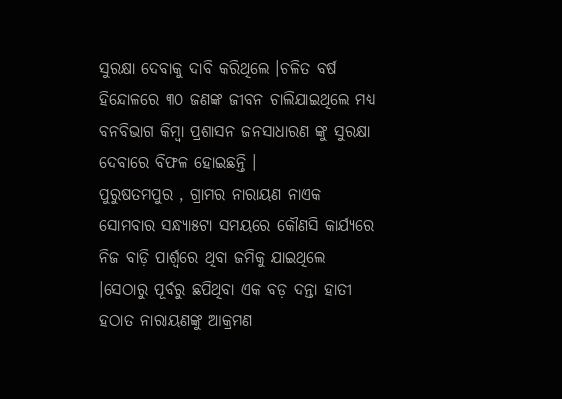ସୁରକ୍ଷା ଦେବାକୁ ଦାବି କରିଥିଲେ ।ଚଳିତ ବର୍ଷ ହିନ୍ଦୋଳରେ ୩୦ ଜଣଙ୍କ ଜୀବନ ଚାଲିଯାଇଥିଲେ ମଧ୍ୟ ବନବିଭାଗ କିମ୍ବା ପ୍ରଶାସନ ଜନସାଧାରଣ ଙ୍କୁ ସୁରକ୍ଷା ଦେବାରେ ବିଫଳ ହୋଇଛନ୍ତି ।
ପୁରୁଷତମପୁର , ଗ୍ରାମର ନାରାୟଣ ନାଏକ ସୋମବାର ସନ୍ଧ୍ୟା୫ଟା ସମୟରେ କୌଣସି କାର୍ଯ୍ୟରେ ନିଜ ବାଡ଼ି ପାର୍ଶ୍ଵରେ ଥିବା ଜମିକୁ ଯାଇଥିଲେ ।ସେଠାରୁ ପୂର୍ବରୁ ଛପିଥିବା ଏକ ବଡ଼ ଦନ୍ତା ହାତୀ ହଠାତ ନାରାୟଣଙ୍କୁ ଆକ୍ରମଣ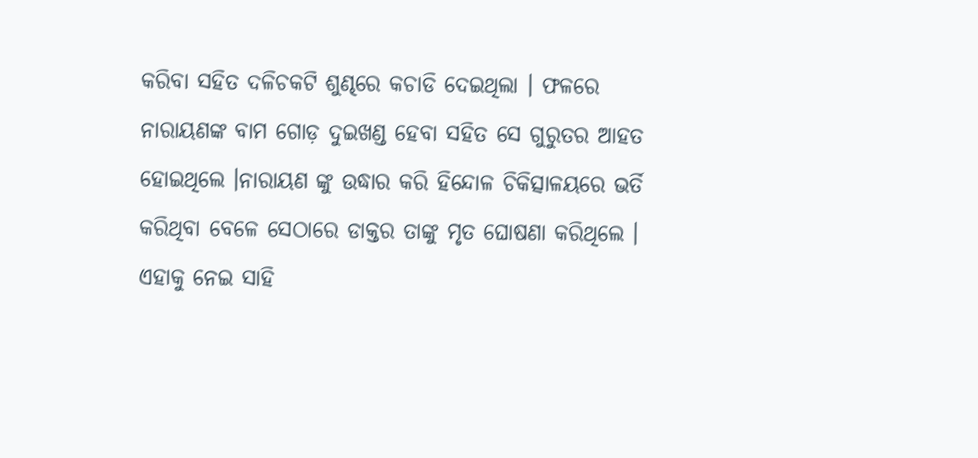କରିବା ସହିତ ଦଳିଚକଟି ଶୁଣ୍ଢରେ କଚାଡି ଦେଇଥିଲା । ଫଳରେ ନାରାୟଣଙ୍କ ବାମ ଗୋଡ଼ ଦୁଇଖଣ୍ଡ ହେବା ସହିତ ସେ ଗୁରୁତର ଆହତ ହୋଇଥିଲେ ।ନାରାୟଣ ଙ୍କୁ ଉଦ୍ଧାର କରି ହିନ୍ଦୋଳ ଚିକିତ୍ସାଳୟରେ ଭର୍ତି କରିଥିବା ବେଳେ ସେଠାରେ ଡାକ୍ତର ତାଙ୍କୁ ମୃତ ଘୋଷଣା କରିଥିଲେ ।
ଏହାକୁ ନେଇ ସାହି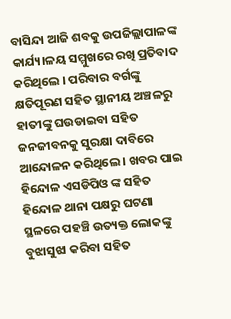ବାସିନ୍ଦା ଆଜି ଶବକୁ ଉପଜିଲ୍ଲାପାଳଙ୍କ କାର୍ଯ୍ୟ।ଳୟ ସମ୍ମୁଖରେ ରଖି ପ୍ରତିବାଦ କରିଥିଲେ । ପରିବାର ବର୍ଗଙ୍କୁ କ୍ଷତିପୂରଣ ସହିତ ସ୍ଥାନୀୟ ଅଞ୍ଚଳରୁ ହାତୀଙ୍କୁ ଘଉଡାଇବା ସହିତ ଜନଜୀବନକୁ ସୁରକ୍ଷା ଦାବିରେ ଆନ୍ଦୋଳନ କରିଥିଲେ । ଖବର ପାଇ ହିନ୍ଦୋଳ ଏସଡିପିଓ ଙ୍କ ସହିତ ହିନ୍ଦୋଳ ଥାନା ପକ୍ଷରୁ ଘଟଣା ସ୍ଥଳରେ ପହଞ୍ଚି ଉତ୍ୟକ୍ତ ଲୋକଙ୍କୁ ବୁଝାସୁଝା କରିବା ସହିତ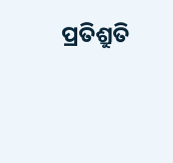ପ୍ରତିଶ୍ରୁତି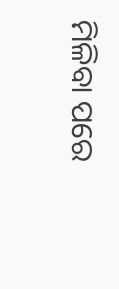ମିଳିବା ପରେ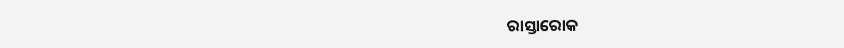ରାସ୍ତାରୋକ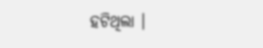ହଟିଥିଲା ।